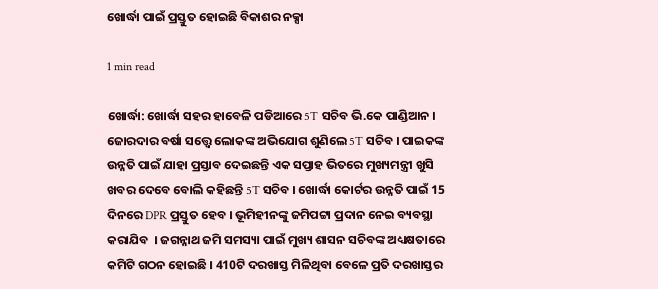ଖୋର୍ଦ୍ଧା ପାଇଁ ପ୍ରସ୍ତୁତ ହୋଇଛି ବିକାଶର ନକ୍ସା

1 min read

ଖୋର୍ଦ୍ଧା: ଖୋର୍ଦ୍ଧା ସହର ହାବେଳି ପଡିଆରେ 5T ସଚିବ ଭି.କେ ପାଣ୍ଡିଆନ । ଜୋରଦାର ବର୍ଷା ସତ୍ତ୍ବେ ଲୋକଙ୍କ ଅଭିଯୋଗ ଶୁଣିଲେ 5T ସଚିବ । ପାଇକଙ୍କ ଉନ୍ନତି ପାଇଁ ଯାହା ପ୍ରସ୍ତାବ ଦେଇଛନ୍ତି ଏକ ସପ୍ତାହ ଭିତରେ ମୁଖ୍ୟମନ୍ତ୍ରୀ ଖୁସି ଖବର ଦେବେ ବୋଲି କହିଛନ୍ତି 5T ସଚିବ । ଖୋର୍ଦ୍ଧା କୋର୍ଟର ଉନ୍ନତି ପାଇଁ 15 ଦିନରେ DPR ପ୍ରସ୍ତୁତ ହେବ । ଭୂମିହୀନଙ୍କୁ ଜମିପଟ୍ଟା ପ୍ରଦାନ ନେଇ ବ୍ୟବସ୍ଥା କରାଯିବ  । ଜଗନ୍ନାଥ ଜମି ସମସ୍ୟା ପାଇଁ ମୁଖ୍ୟ ଶାସନ ସଚିବଙ୍କ ଅଧ୍ୟକ୍ଷତାରେ କମିଟି ଗଠନ ହୋଇଛି । 410ଟି ଦରଖାସ୍ତ ମିଳିଥିବା ବେଳେ ପ୍ରତି ଦରଖାସ୍ତର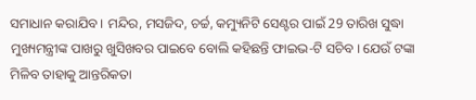ସମାଧାନ କରାଯିବ । ମନ୍ଦିର, ମସଜିଦ, ଚର୍ଚ୍ଚ, କମ୍ୟୁନିଟି ସେଣ୍ଟର ପାଇଁ 29 ତାରିଖ ସୁଦ୍ଧା ମୁଖ୍ୟମନ୍ତ୍ରୀଙ୍କ ପାଖରୁ ଖୁସିଖବର ପାଇବେ ବୋଲି କହିଛନ୍ତି ଫାଇଭ-ଟି ସଚିବ । ଯେଉଁ ଟଙ୍କା ମିଳିବ ତାହାକୁ ଆନ୍ତରିକତା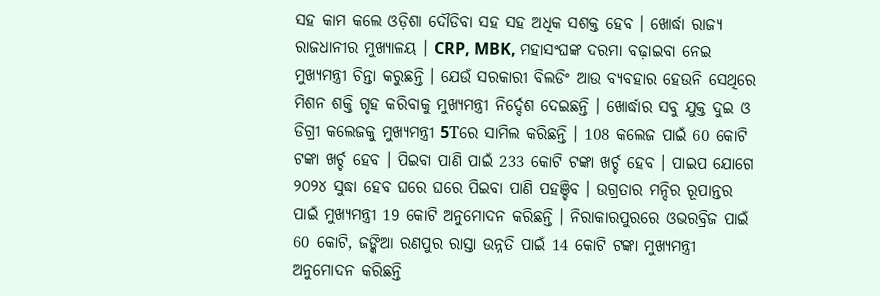ସହ କାମ କଲେ ଓଡ଼ିଶା ଦୌଡିବା ସହ ସହ ଅଧିକ ସଶକ୍ତ ହେବ । ଖୋର୍ଦ୍ଧା ରାଜ୍ୟ ରାଜଧାନୀର ମୁଖ୍ୟାଳୟ । CRP, MBK, ମହାସଂଘଙ୍କ ଦରମା ବଢ଼ାଇବା ନେଇ ମୁଖ୍ୟମନ୍ତ୍ରୀ ଚିନ୍ତା କରୁଛନ୍ତି । ଯେଉଁ ସରକାରୀ ବିଲଡିଂ ଆଉ ବ୍ୟବହାର ହେଉନି ସେଥିରେ ମିଶନ ଶକ୍ତି ଗୃହ କରିବାକୁ ମୁଖ୍ୟମନ୍ତ୍ରୀ ନିର୍ଦ୍ଦେଶ ଦେଇଛନ୍ତି । ଖୋର୍ଦ୍ଧାର ସବୁ ଯୁକ୍ତ ଦୁଇ ଓ ଡିଗ୍ରୀ କଲେଜକୁ ମୁଖ୍ୟମନ୍ତ୍ରୀ 5Tରେ ସାମିଲ କରିଛନ୍ତି । 108 କଲେଜ ପାଇଁ 60 କୋଟି ଟଙ୍କା ଖର୍ଚ୍ଚ ହେବ । ପିଇବା ପାଣି ପାଇଁ 233 କୋଟି ଟଙ୍କା ଖର୍ଚ୍ଚ ହେବ । ପାଇପ ଯୋଗେ ୨୦୨୪ ସୁଦ୍ଧା ହେବ ଘରେ ଘରେ ପିଇବା ପାଣି ପହଞ୍ଚିବ । ଉଗ୍ରତାର ମନ୍ଦିର ରୂପାନ୍ତର ପାଇଁ ମୁଖ୍ୟମନ୍ତ୍ରୀ 19 କୋଟି ଅନୁମୋଦନ କରିଛନ୍ତି । ନିରାକାରପୁରରେ ଓଭରବ୍ରିଜ ପାଇଁ 60 କୋଟି, ଜଙ୍କିଆ ରଣପୁର ରାସ୍ତା ଉନ୍ନତି ପାଇଁ 14 କୋଟି ଟଙ୍କା ମୁଖ୍ୟମନ୍ତ୍ରୀ ଅନୁମୋଦନ କରିଛନ୍ତି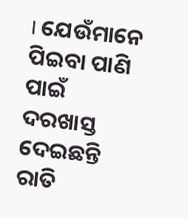। ଯେଉଁମାନେ ପିଇବା ପାଣି ପାଇଁ ଦରଖାସ୍ତ ଦେଇଛନ୍ତି ରାତି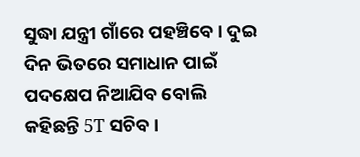ସୁଦ୍ଧା ଯନ୍ତ୍ରୀ ଗାଁରେ ପହଞ୍ଚିବେ । ଦୁଇ ଦିନ ଭିତରେ ସମାଧାନ ପାଇଁ ପଦକ୍ଷେପ ନିଆଯିବ ବୋଲି କହିଛନ୍ତି 5T ସଚିବ ।